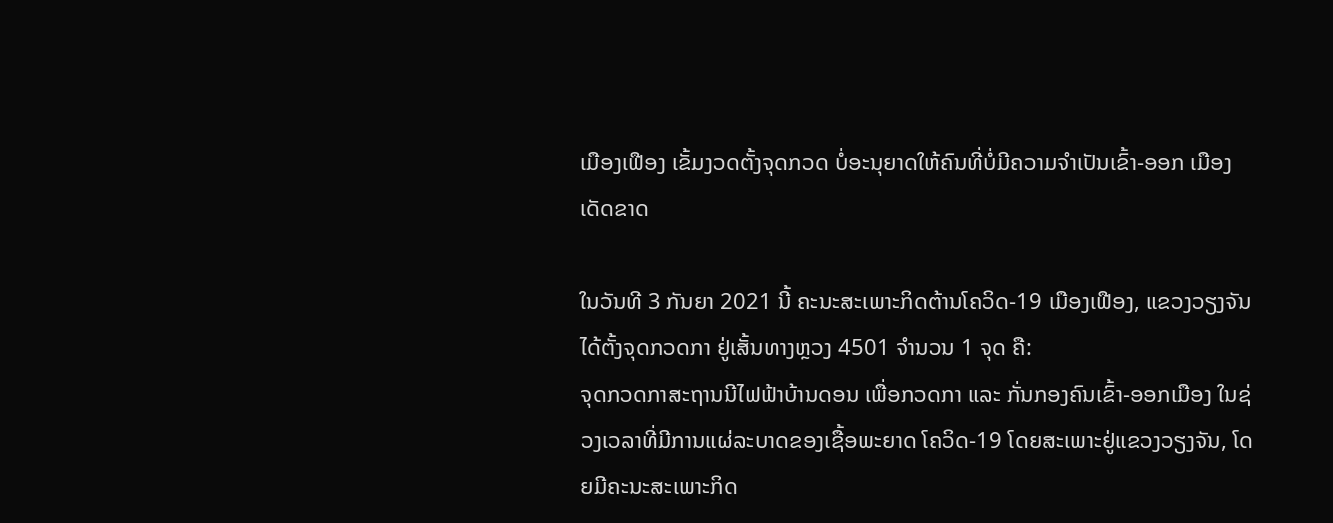ເມືອງເຟືອງ ເຂັ້ມງວດຕັ້ງຈຸດກວດ ບໍ່ອະນຸຍາດໃຫ້ຄົນທີ່ບໍ່ມີຄວາມຈຳເປັນເຂົ້າ-ອອກ ເມືອງເດັດຂາດ

ໃນວັນທີ 3 ກັນຍາ 2021 ນີ້ ຄະນະສະເພາະກິດຕ້ານໂຄວິດ-19 ເມືອງເຟືອງ, ແຂວງວຽງຈັນ ໄດ້ຕັ້ງຈຸດກວດກາ ຢູ່ເສັ້ນທາງຫຼວງ 4501 ຈຳນວນ 1 ຈຸດ ຄື:
ຈຸດກວດກາສະຖານນີໄຟຟ້າບ້ານດອນ ເພື່ອກວດກາ ແລະ ກັ່ນກອງຄົນເຂົ້າ-ອອກເມືອງ ໃນຊ່ວງເວລາທີ່ມີການແຜ່ລະບາດຂອງເຊື້ອພະຍາດ ໂຄວິດ-19 ໂດຍສະເພາະຢູ່ແຂວງວຽງຈັນ, ໂດຍມີຄະນະສະເພາະກິດ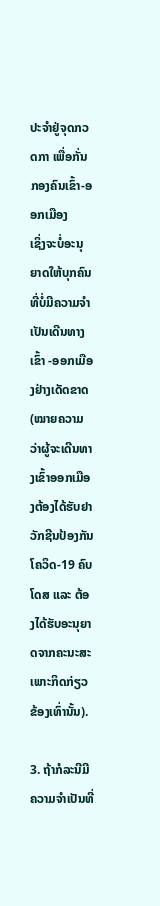ປະຈຳຢູ່ຈຸດກວດກາ ເພື່ອກັ່ນກອງຄົນເຂົ້າ-ອອກເມືອງ
ເຊິ່ງຈະບໍ່ອະນຸຍາດໃຫ້ບຸກຄົນທີ່ບໍ່ມີຄວາມຈໍາເປັນເດີນທາງເຂົ້າ -ອອກເມືອງຢ່າງເດັດຂາດ (ໝາຍຄວາມວ່າຜູ້ຈະເດີນທາງເຂົ້າອອກເມືອງຕ້ອງໄດ້ຮັບຢາວັກຊີນປ້ອງກັນໂຄວິດ-19 ຄົບໂດສ ແລະ ຕ້ອງໄດ້ຮັບອະນຸຍາດຈາກຄະນະສະເພາະກິດກ່ຽວຂ້ອງເທົ່ານັ້ນ).

3. ຖ້າກໍລະນີມີຄວາມຈຳເປັນທີ່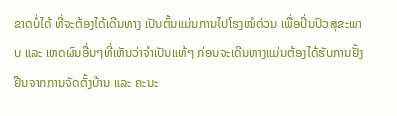ຂາດບໍ່ໄດ້ ທີ່ຈະຕ້ອງໄດ້ເດີນທາງ ເປັນຕົ້ນແມ່ນການໄປໂຮງໝໍດ່ວນ ເພື່ອປິ່ນປົວສຸຂະພາບ ແລະ ເຫດຜົນອື່ນໆທີ່ເຫັນວ່າຈໍາເປັນແທ້ໆ ກ່ອນຈະເດີນທາງແມ່ນຕ້ອງໄດ້ຮັບການຢັ້ງຢືນຈາກການຈັດຕັ້ງບ້ານ ແລະ ຄະນະ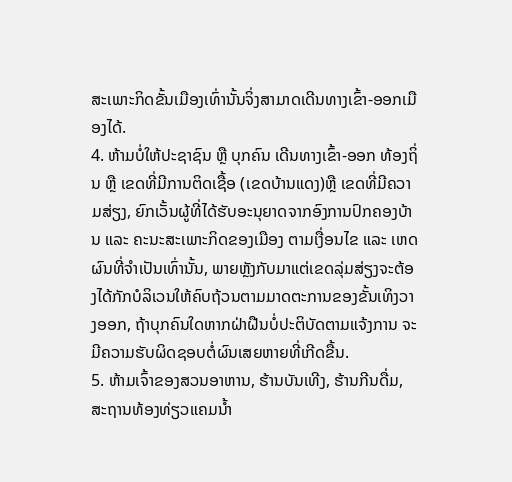ສະເພາະກິດຂັ້ນເມືອງເທົ່ານັ້ນຈິ່ງສາມາດເດີນທາງເຂົ້າ-ອອກເມືອງໄດ້.
4. ຫ້າມບໍ່ໃຫ້ປະຊາຊົນ ຫຼື ບຸກຄົນ ເດີນທາງເຂົ້າ-ອອກ ທ້ອງຖິ່ນ ຫຼື ເຂດທີ່ມີການຕິດເຊື້ອ (ເຂດບ້ານແດງ)ຫຼື ເຂດທີ່ມີຄວາມສ່ຽງ, ຍົກເວັ້ນຜູ້ທີ່ໄດ້ຮັບອະນຸຍາດຈາກອົງການປົກຄອງບ້ານ ແລະ ຄະນະສະເພາະກິດຂອງເມືອງ ຕາມເງື່ອນໄຂ ແລະ ເຫດຜົນທີ່ຈໍາເປັນເທົ່ານັ້ນ, ພາຍຫຼັງກັບມາແຕ່ເຂດລຸ່ມສ່ຽງຈະຕ້ອງໄດ້ກັກບໍລິເວນໃຫ້ຄົບຖ້ວນຕາມມາດຕະການຂອງຂັ້ນເທິງວາງອອກ, ຖ້າບຸກຄົນໃດຫາກຝ່າຝືນບໍ່ປະຕິບັດຕາມແຈ້ງການ ຈະມີຄວາມຮັບຜິດຊອບຕໍ່ຜົນເສຍຫາຍທີ່ເກີດຂື້ນ.
5. ຫ້າມເຈົ້າຂອງສວນອາຫານ, ຮ້ານບັນເທີງ, ຮ້ານກີນດື່ມ, ສະຖານທ້ອງທ່ຽວແຄມນ້ຳ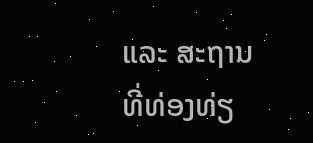ແລະ ສະຖານທີ່ທ່ອງທ່ຽ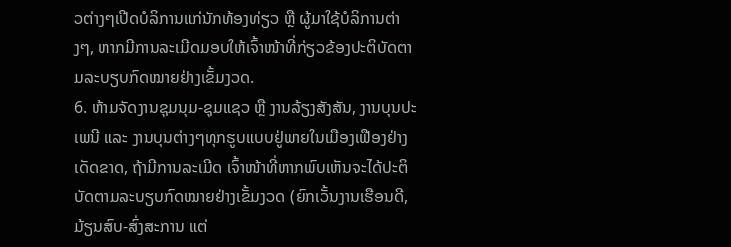ວຕ່າງໆເປີດບໍລິການແກ່ນັກທ້ອງທ່ຽວ ຫຼື ຜູ້ມາໃຊ້ບໍລິການຕ່າງໆ, ຫາກມີການລະເມີດມອບໃຫ້ເຈົ້າໜ້າທີ່ກ່ຽວຂ້ອງປະຕິບັດຕາມລະບຽບກົດໝາຍຢ່າງເຂັ້ມງວດ.
6. ຫ້າມຈັດງານຊຸມນຸມ-ຊຸມແຊວ ຫຼື ງານລ້ຽງສັງສັນ, ງານບຸນປະເພນີ ແລະ ງານບຸນຕ່າງໆທຸກຮູບແບບຢູ່ພາຍໃນເມືອງເຟືອງຢ່າງເດັດຂາດ, ຖ້າມີການລະເມີດ ເຈົ້າໜ້າທີ່ຫາກພົບເຫັນຈະໄດ້ປະຕິບັດຕາມລະບຽບກົດໝາຍຢ່າງເຂັ້ມງວດ (ຍົກເວັ້ນງານເຮືອນດີ, ມ້ຽນສົບ-ສົ່ງສະການ ແຕ່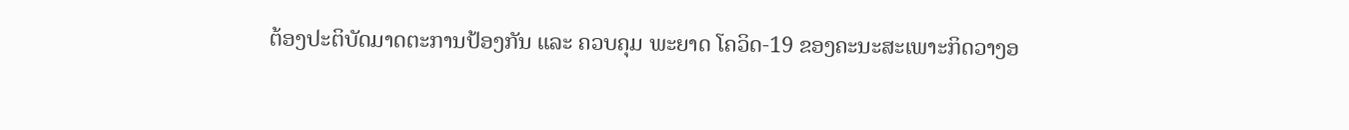ຕ້ອງປະຕິບັດມາດຕະການປ້ອງກັນ ແລະ ຄວບຄຸມ ພະຍາດ ໂຄວິດ-19 ຂອງຄະນະສະເພາະກິດວາງອ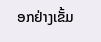ອກຢ່າງເຂັ້ມ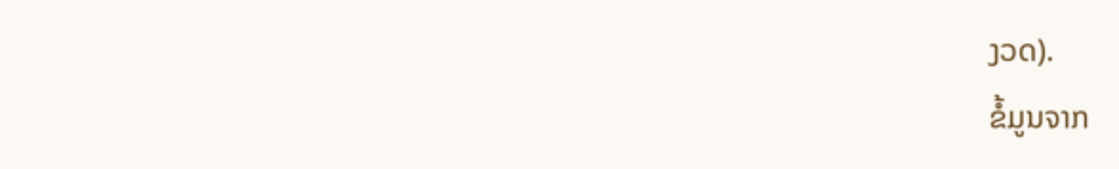ງວດ).
ຂໍ້ມູນຈາກ